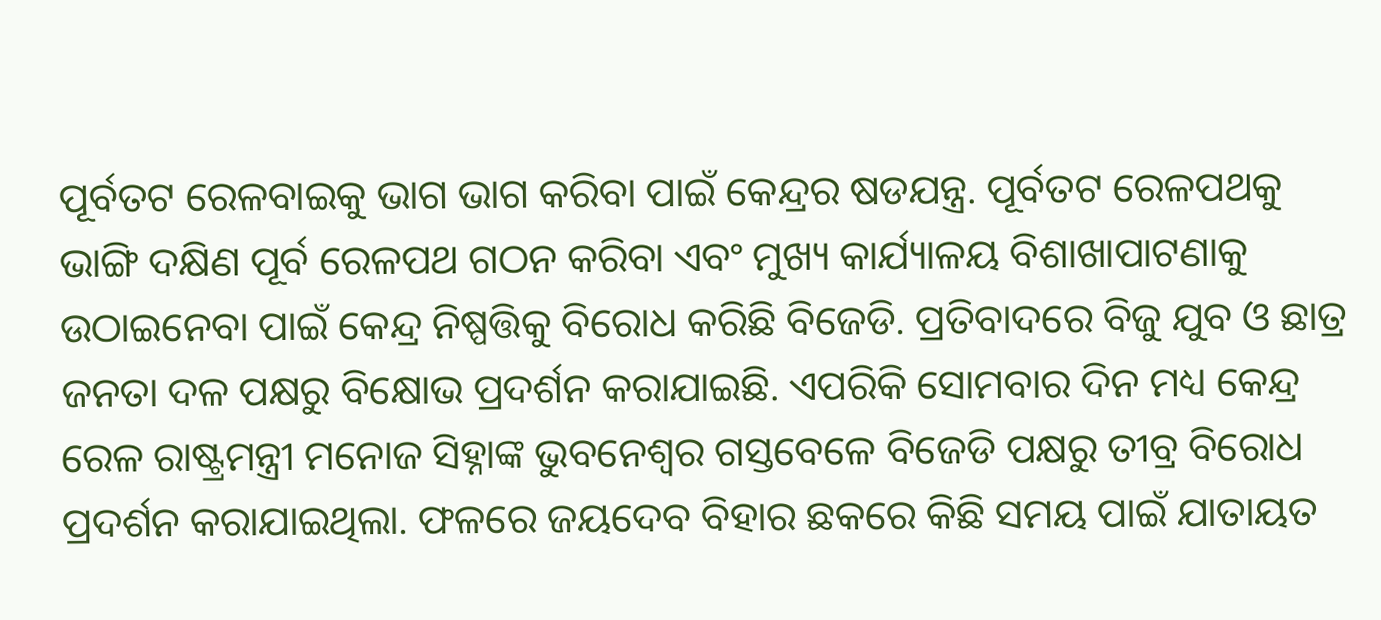ପୂର୍ବତଟ ରେଳବାଇକୁ ଭାଗ ଭାଗ କରିବା ପାଇଁ କେନ୍ଦ୍ରର ଷଡଯନ୍ତ୍ର. ପୂର୍ବତଟ ରେଳପଥକୁ ଭାଙ୍ଗି ଦକ୍ଷିଣ ପୂର୍ବ ରେଳପଥ ଗଠନ କରିବା ଏବଂ ମୁଖ୍ୟ କାର୍ଯ୍ୟାଳୟ ବିଶାଖାପାଟଣାକୁ ଉଠାଇନେବା ପାଇଁ କେନ୍ଦ୍ର ନିଷ୍ପତ୍ତିକୁ ବିରୋଧ କରିଛି ବିଜେଡି. ପ୍ରତିବାଦରେ ବିଜୁ ଯୁବ ଓ ଛାତ୍ର ଜନତା ଦଳ ପକ୍ଷରୁ ବିକ୍ଷୋଭ ପ୍ରଦର୍ଶନ କରାଯାଇଛି. ଏପରିକି ସୋମବାର ଦିନ ମଧ୍ୟ କେନ୍ଦ୍ର ରେଳ ରାଷ୍ଟ୍ରମନ୍ତ୍ରୀ ମନୋଜ ସିହ୍ନାଙ୍କ ଭୁବନେଶ୍ବର ଗସ୍ତବେଳେ ବିଜେଡି ପକ୍ଷରୁ ତୀବ୍ର ବିରୋଧ ପ୍ରଦର୍ଶନ କରାଯାଇଥିଲା. ଫଳରେ ଜୟଦେବ ବିହାର ଛକରେ କିଛି ସମୟ ପାଇଁ ଯାତାୟତ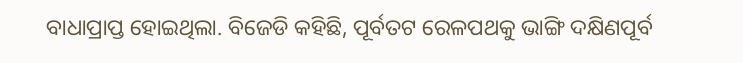ବାଧାପ୍ରାପ୍ତ ହୋଇଥିଲା. ବିଜେଡି କହିଛି, ପୂର୍ବତଟ ରେଳପଥକୁ ଭାଙ୍ଗି ଦକ୍ଷିଣପୂର୍ବ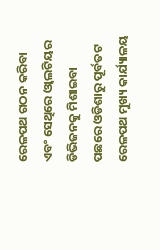ରେଳପଥ ଗଠନ କରିବା ଏବଂ ସେଥିରେ ଓ୍ବାଲଟିୟର ଡିଭିଜନକୁ ମିଶାଇବା ପଛରେ ଓଡିଶାରୁ ପୂର୍ବତଟ ରେଳପଥ ମୁଖ୍ୟ କାର୍ଯ୍ୟାଳୟ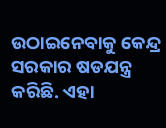ଉଠାଇନେବାକୁ କେନ୍ଦ୍ର ସରକାର ଷଡଯନ୍ତ୍ର କରିଛି. ଏହା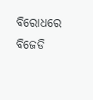ବିରୋଧରେ ବିଜେଡି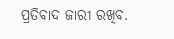ପ୍ରତିବାଦ ଜାରୀ ରଖିବ.